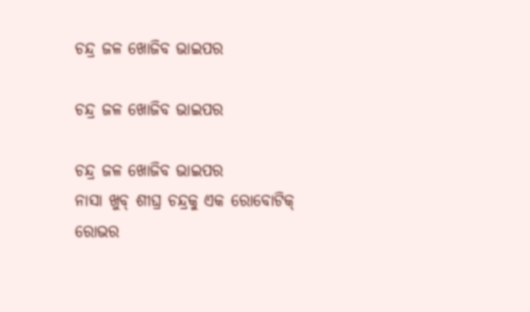ଚନ୍ଦ୍ର ଜଳ ଖୋଜିବ ଭାଇପର

ଚନ୍ଦ୍ର ଜଳ ଖୋଜିବ ଭାଇପର

ଚନ୍ଦ୍ର ଜଳ ଖୋଜିବ ଭାଇପର
ନାସା ଖୁବ୍ ଶୀଘ୍ର ଚନ୍ଦ୍ରକୁ ଏକ ରୋବୋଟିକ୍ ରୋଭର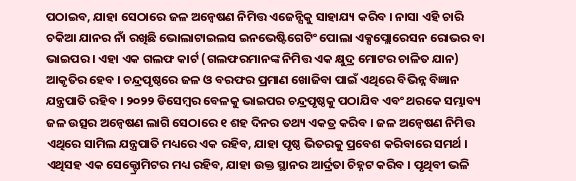ପଠାଇବ, ଯାହା ସେଠାରେ ଜଳ ଅନ୍ୱେଷଣ ନିମିତ୍ତ ଏଜେନ୍ସିକୁ ସାହାଯ୍ୟ କରିବ । ନାସା ଏହି ଚାରି ଚକିଆ ଯାନର ନାଁ ରଖିଛି ଭୋଲାଟାଇଲସ ଇନଭେଷ୍ଟିଗେଟିଂ ପୋଲା ଏକ୍ସପ୍ଲୋରେସନ ରୋଭର ବା ଭାଇପର । ଏହା ଏକ ଗଲଫ କାର୍ଟ (ଗଲଫରମାନଙ୍କ ନିମିତ୍ତ ଏକ କ୍ଷୁଦ୍ର ମୋଟର ଚାଳିତ ଯାନ) ଆକୃତିର ହେବ । ଚନ୍ଦ୍ରପୃଷ୍ଠରେ ଜଳ ଓ ବରଫର ପ୍ରମାଣ ଖୋଜିବା ପାଇଁ ଏଥିରେ ବିଭିନ୍ନ ବିଜ୍ଞାନ ଯନ୍ତ୍ରପାତି ରହିବ । ୨୦୨୨ ଡିସେମ୍ବର ବେଳକୁ ଭାଇପର ଚନ୍ଦ୍ରପୃଷ୍ଠକୁ ପଠାଯିବ ଏବଂ ଥରକେ ସମ୍ଭାବ୍ୟ ଜଳ ଉତ୍ସର ଅନ୍ୱେଷଣ ଲାଗି ସେଠାରେ ୧ ଶହ ଦିନର ତଥ୍ୟ ଏକତ୍ର କରିବ । ଜଳ ଅନ୍ୱେଷଣ ନିମିତ୍ତ ଏଥିରେ ସାମିଲ ଯନ୍ତ୍ରପାତି ମଧ୍ୟରେ ଏକ ରହିବ, ଯାହା ପୃଷ୍ଠ ଭିତରକୁ ପ୍ରବେଶ କରିବାରେ ସମର୍ଥ । ଏଥିସହ ଏକ ସେକ୍ଟ୍ରୋମିଟର ମଧ୍ୟ ରହିବ, ଯାହା ଉକ୍ତ ସ୍ଥାନର ଆର୍ଦ୍ରତା ଚିହ୍ନଟ କରିବ । ପୃଥିବୀ ଭଳି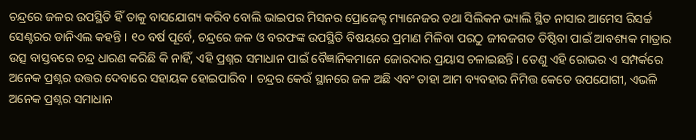ଚନ୍ଦ୍ରରେ ଜଳର ଉପସ୍ଥିତି ହିଁ ତାକୁ ବାସଯୋଗ୍ୟ କରିବ ବୋଲି ଭାଇପର ମିସନର ପ୍ରୋଜେକ୍ଟ ମ୍ୟାନେଜର ତଥା ସିଲିକନ ଭ୍ୟାଲି ସ୍ଥିତ ନାସାର ଆମେସ ରିସର୍ଚ୍ଚ ସେଣ୍ଟରର ଡାନିଏଲ କହନ୍ତି । ୧୦ ବର୍ଷ ପୂର୍ବେ, ଚନ୍ଦ୍ରରେ ଜଳ ଓ ବରଫଙ୍କ ଉପସ୍ଥିତି ବିଷୟରେ ପ୍ରମାଣ ମିଳିବା ପରଠୁ ଜୀବଜଗତ ତିଷ୍ଠିବା ପାଇଁ ଆବଶ୍ୟକ ମାତ୍ରାର ଉତ୍ସ ବାସ୍ତବରେ ଚନ୍ଦ୍ର ଧାରଣ କରିଛି କି ନାହିଁ, ଏହି ପ୍ରଶ୍ନର ସମାଧାନ ପାଇଁ ବୈଜ୍ଞାନିକମାନେ ଜୋରଦାର ପ୍ରୟାସ ଚଳାଇଛନ୍ତି । ତେଣୁ ଏହି ରୋଭର ଏ ସମ୍ପର୍କରେ ଅନେକ ପ୍ରଶ୍ନର ଉତ୍ତର ଦେବାରେ ସହାୟକ ହୋଇପାରିବ । ଚନ୍ଦ୍ରର କେଉଁ ସ୍ଥାନରେ ଜଳ ଅଛି ଏବଂ ତାହା ଆମ ବ୍ୟବହାର ନିମିତ୍ତ କେତେ ଉପଯୋଗୀ, ଏଭଳି ଅନେକ ପ୍ରଶ୍ନର ସମାଧାନ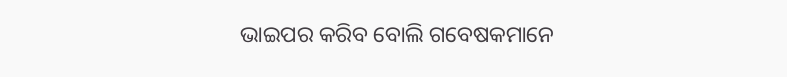ଭାଇପର କରିବ ବୋଲି ଗବେଷକମାନେ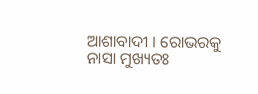ଆଶାବାଦୀ । ରୋଭରକୁ ନାସା ମୁଖ୍ୟତଃ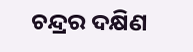ଚନ୍ଦ୍ରର ଦକ୍ଷିଣ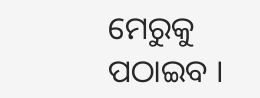ମେରୁକୁ ପଠାଇବ ।